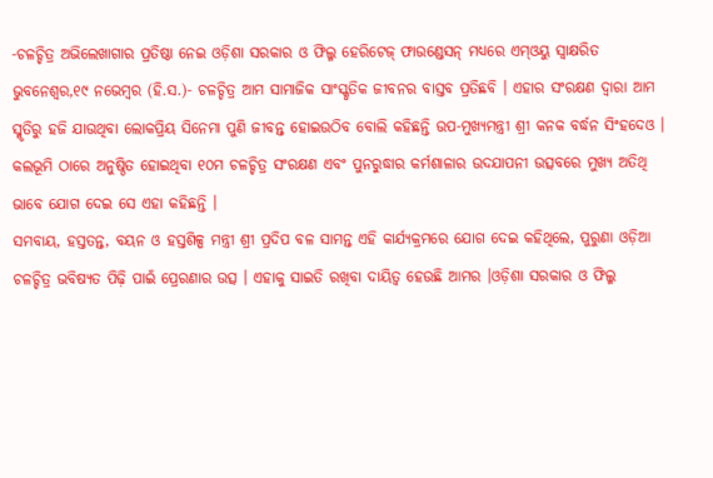-ଚଳଚ୍ଚିତ୍ର ଅଭିଲେଖାଗାର ପ୍ରତିଷ୍ଠା ନେଇ ଓଡ଼ିଶା ସରକାର ଓ ଫିଲ୍ମ ହେରିଟେଜ୍ ଫାଉଣ୍ଡେସନ୍ ମଧ୍ୟରେ ଏମ୍ଓୟୁ ସ୍ୱାକ୍ଷରିତ
ଭୁବନେଶ୍ୱର,୧୯ ନଭେମ୍ବର (ହି.ସ.)- ଚଳଚ୍ଚିତ୍ର ଆମ ସାମାଜିକ ସାଂସ୍କୃତିକ ଜୀବନର ବାସ୍ତବ ପ୍ରତିଛବି । ଏହାର ସଂରକ୍ଷଣ ଦ୍ୱାରା ଆମ ସ୍ମୃତିରୁ ହଜି ଯାଉଥିବା ଲୋକପ୍ରିୟ ସିନେମା ପୁଣି ଜୀବନ୍ତ ହୋଇଉଠିବ ବୋଲି କହିଛନ୍ତି ଉପ-ମୁଖ୍ୟମନ୍ତ୍ରୀ ଶ୍ରୀ କନକ ବର୍ଦ୍ଧନ ସିଂହଦେଓ । କଲଭୂମି ଠାରେ ଅନୁଷ୍ଠିତ ହୋଇଥିବା ୧୦ମ ଚଳଚ୍ଚିତ୍ର ସଂରକ୍ଷଣ ଏବଂ ପୁନରୁଦ୍ଧାର କର୍ମଶାଳାର ଉଦଯାପନୀ ଉତ୍ସବରେ ମୁଖ୍ୟ ଅତିଥି ଭାବେ ଯୋଗ ଦେଇ ସେ ଏହା କହିଛନ୍ତି ।
ସମବାୟ, ହସ୍ତତନ୍ତ, ବୟନ ଓ ହସ୍ତଶିଳ୍ପ ମନ୍ତ୍ରୀ ଶ୍ରୀ ପ୍ରଦିପ ବଳ ସାମନ୍ତ ଏହି କାର୍ଯ୍ୟକ୍ରମରେ ଯୋଗ ଦେଇ କହିଥିଲେ, ପୁରୁଣା ଓଡ଼ିଆ ଚଳଚ୍ଚିତ୍ର ଭବିଷ୍ୟତ ପିଢ଼ି ପାଇଁ ପ୍ରେରଣାର ଉତ୍ସ । ଏହାକୁ ସାଇତି ରଖିବା ଦାୟିତ୍ୱ ହେଉଛି ଆମର ।ଓଡ଼ିଶା ସରକାର ଓ ଫିଲ୍ମ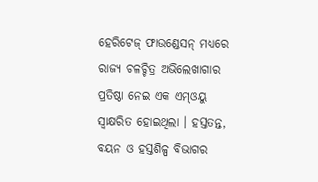ହେରିଟେଜ୍ ଫାଉଣ୍ଡେସନ୍ ମଧ୍ୟରେ ରାଜ୍ୟ ଚଳଚ୍ଚିତ୍ର ଅଭିଲେଖାଗାର ପ୍ରତିଷ୍ଠା ନେଇ ଏକ ଏମ୍ଓୟୁ ସ୍ୱାକ୍ଷରିତ ହୋଇଥିଲା । ହସ୍ତତନ୍ତ, ବୟନ ଓ ହସ୍ତଶିଳ୍ପ ବିଭାଗର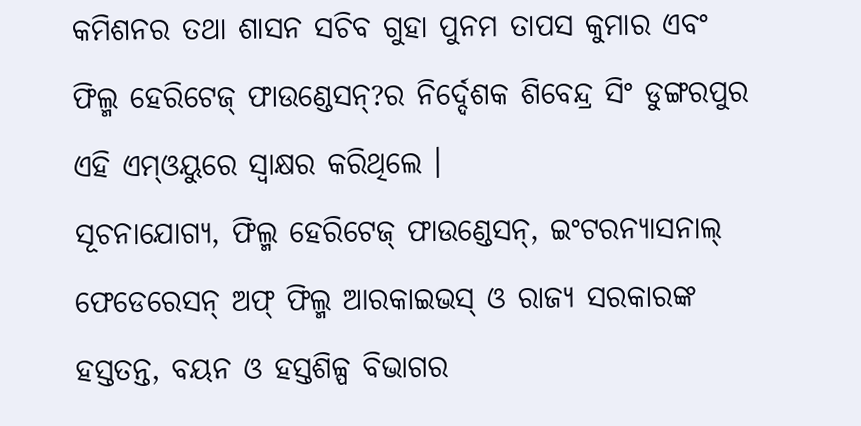କମିଶନର ତଥା ଶାସନ ସଚିବ ଗୁହା ପୁନମ ତାପସ କୁମାର ଏବଂ ଫିଲ୍ମ ହେରିଟେଜ୍ ଫାଉଣ୍ଡେସନ୍?ର ନିର୍ଦ୍ଦେଶକ ଶିବେନ୍ଦ୍ର ସିଂ ଡୁଙ୍ଗରପୁର ଏହି ଏମ୍ଓୟୁରେ ସ୍ୱାକ୍ଷର କରିଥିଲେ ।
ସୂଚନାଯୋଗ୍ୟ, ଫିଲ୍ମ ହେରିଟେଜ୍ ଫାଉଣ୍ଡେସନ୍, ଇଂଟରନ୍ୟାସନାଲ୍ ଫେଡେରେସନ୍ ଅଫ୍ ଫିଲ୍ମ ଆରକାଇଭସ୍ ଓ ରାଜ୍ୟ ସରକାରଙ୍କ ହସ୍ତତନ୍ତ, ବୟନ ଓ ହସ୍ତଶିଳ୍ପ ବିଭାଗର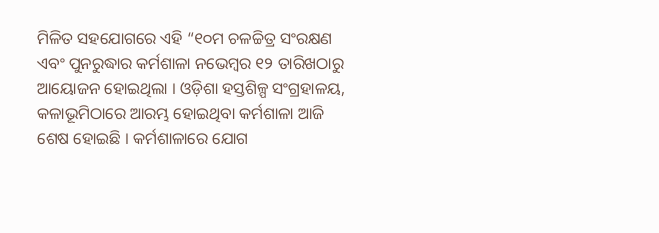ମିଳିତ ସହଯୋଗରେ ଏହି “୧୦ମ ଚଳଚ୍ଚିତ୍ର ସଂରକ୍ଷଣ ଏବଂ ପୁନରୁଦ୍ଧାର କର୍ମଶାଳା ନଭେମ୍ବର ୧୨ ତାରିଖଠାରୁ ଆୟୋଜନ ହୋଇଥିଲା । ଓଡ଼ିଶା ହସ୍ତଶିଳ୍ପ ସଂଗ୍ରହାଳୟ, କଳାଭୂମିଠାରେ ଆରମ୍ଭ ହୋଇଥିବା କର୍ମଶାଳା ଆଜି ଶେଷ ହୋଇଛି । କର୍ମଶାଳାରେ ଯୋଗ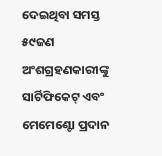ଦେଇଥିବା ସମସ୍ତ ୫୯ଜଣ ଅଂଶଗ୍ରହଣକାରୀଙ୍କୁ ସାର୍ଟିଫିକେଟ୍ ଏବଂ ମେମେଣ୍ଟୋ ପ୍ରଦାନ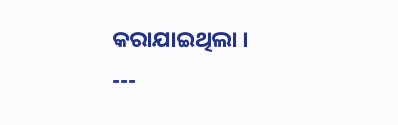କରାଯାଇଥିଲା ।
---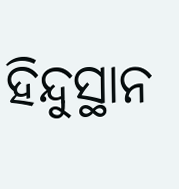ହିନ୍ଦୁସ୍ଥାନ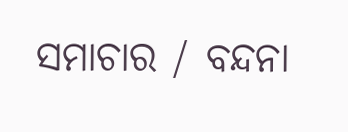ସମାଚାର / ବନ୍ଦନା